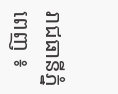រាជធានីភ្នំពេញ ៖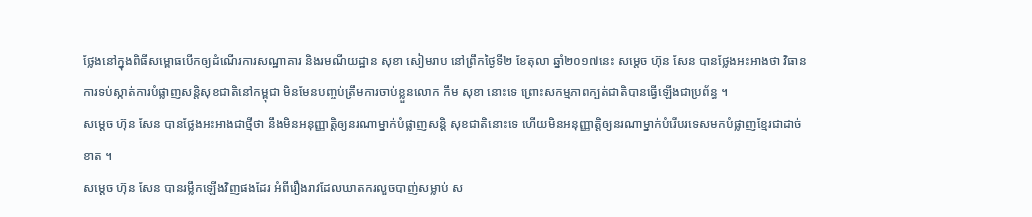ថ្លែងនៅក្នុងពិធីសម្ពោធបើកឲ្យដំណើរការសណ្ឋាគារ និងរមណីយដ្ឋាន សុខា សៀមរាប នៅព្រឹកថ្ងៃទី២ ខែតុលា ឆ្នាំ២០១៧នេះ សម្តេច ហ៊ុន សែន បានថ្លែងអះអាងថា វិធានការទប់ស្កាត់ការបំផ្លាញសន្តិសុខជាតិនៅកម្ពុជា មិនមែនបញ្ចប់ត្រឹមការចាប់ខ្លួនលោក កឹម សុខា នោះទេ ព្រោះសកម្មភាពក្បត់ជាតិបានធ្វើឡើងជាប្រព័ន្ធ ។
សម្តេច ហ៊ុន សែន បានថ្លែងអះអាងជាថ្មីថា នឹងមិនអនុញ្ញាត្តិឲ្យនរណាម្នាក់បំផ្លាញសន្តិ សុខជាតិនោះទេ ហើយមិនអនុញ្ញាត្តិឲ្យនរណាម្នាក់បំរើបរទេសមកបំផ្លាញខ្មែរជាដាច់ខាត ។
សម្តេច ហ៊ុន សែន បានរម្លឹកឡើងវិញផងដែរ អំពីរឿងរាវដែលឃាតករលួចបាញ់សម្លាប់ ស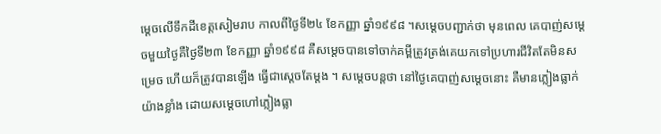ម្តេចលើទឹកដីខេត្តសៀមរាប កាលពីថ្ងៃទី២៤ ខែកញ្ញា ឆ្នាំ១៩៩៨ ។សម្តេចបញ្ជាក់ថា មុនពេល គេបាញ់សម្តេចមួយថ្ងៃគឺថ្ងៃទី២៣ ខែកញ្ញា ឆ្នាំ១៩៩៨ គឺសម្តេចបានទៅចាក់គម្ពីត្រូវត្រង់គេយកទៅប្រហារជីវិតតែមិនសម្រេច ហើយក៏ត្រូវបានឡើង ធ្វើជាស្តេចតែម្តង ។ សម្តេចបន្តថា នៅថ្ងៃគេបាញ់សម្តេចនោះ គឺមានភ្លៀងធ្លាក់យ៉ាងខ្លាំង ដោយសម្តេចហៅភ្លៀងធ្លា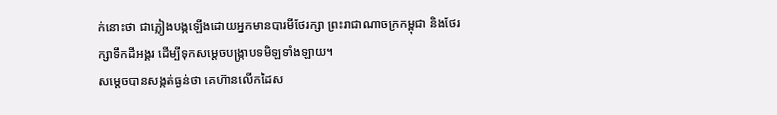ក់នោះថា ជាភ្លៀងបង្កឡើងដោយអ្នកមានបារមីថែរក្សា ព្រះរាជាណាចក្រកម្ពុជា និងថែរក្សាទឹកដីអង្គរ ដើម្បីទុកសម្តេចបង្ក្រាបទមិឡទាំងឡាយ។
សម្តេចបានសង្កត់ធ្ងន់ថា គេហ៊ានលើកដៃស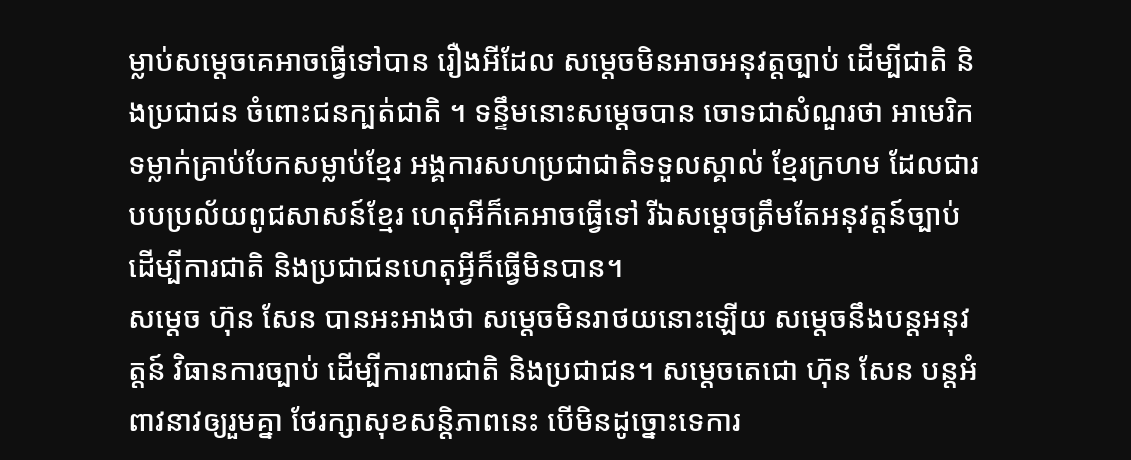ម្លាប់សម្តេចគេអាចធ្វើទៅបាន រឿងអីដែល សម្តេចមិនអាចអនុវត្តច្បាប់ ដើម្បីជាតិ និងប្រជាជន ចំពោះជនក្បត់ជាតិ ។ ទន្ទឹមនោះសម្តេចបាន ចោទជាសំណួរថា អាមេរិកទម្លាក់គ្រាប់បែកសម្លាប់ខ្មែរ អង្គការសហប្រជាជាតិទទួលស្គាល់ ខ្មែរក្រហម ដែលជារបបប្រល័យពូជសាសន៍ខ្មែរ ហេតុអីក៏គេអាចធ្វើទៅ រីឯសម្តេចត្រឹមតែអនុវត្តន៍ច្បាប់ ដើម្បីការជាតិ និងប្រជាជនហេតុអ្វីក៏ធ្វើមិនបាន។
សម្តេច ហ៊ុន សែន បានអះអាងថា សម្តេចមិនរាថយនោះឡើយ សម្តេចនឹងបន្តអនុវត្តន៍ វិធានការច្បាប់ ដើម្បីការពារជាតិ និងប្រជាជន។ សម្តេចតេជោ ហ៊ុន សែន បន្តអំពាវនាវឲ្យរួមគ្នា ថែរក្សាសុខសន្តិភាពនេះ បើមិនដូច្នោះទេការ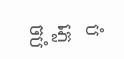បំភ្លេចបំ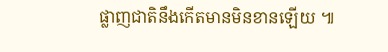ផ្លាញជាតិនឹងកើតមានមិនខានឡើយ ៕